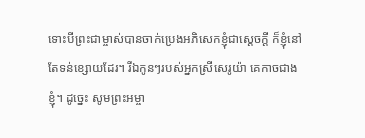ទោះបីព្រះជាម្ចាស់បានចាក់ប្រេងអភិសេកខ្ញុំជាស្ដេចក្ដី ក៏ខ្ញុំនៅតែទន់ខ្សោយដែរ។ រីឯកូនៗរបស់អ្នកស្រីសេរូយ៉ា គេកាចជាងខ្ញុំ។ ដូច្នេះ សូមព្រះអម្ចា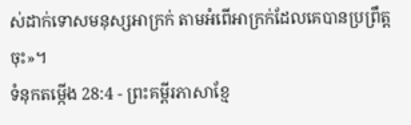ស់ដាក់ទោសមនុស្សអាក្រក់ តាមអំពើអាក្រក់ដែលគេបានប្រព្រឹត្តចុះ»។
ទំនុកតម្កើង 28:4 - ព្រះគម្ពីរភាសាខ្មែ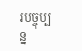របច្ចុប្បន្ន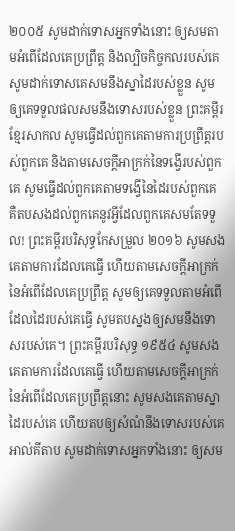២០០៥ សូមដាក់ទោសអ្នកទាំងនោះ ឲ្យសមតាមអំពើដែលគេប្រព្រឹត្ត និងល្បិចកិច្ចកលរបស់គេ សូមដាក់ទោសគេសមនឹងស្នាដៃរបស់ខ្លួន សូមឲ្យគេទទួលផលសមនឹងទោសរបស់ខ្លួន ព្រះគម្ពីរខ្មែរសាកល សូមធ្វើដល់ពួកគេតាមការប្រព្រឹត្តរបស់ពួកគេ និងតាមសេចក្ដីអាក្រក់នៃទង្វើរបស់ពួកគេ សូមធ្វើដល់ពួកគេតាមទង្វើនៃដៃរបស់ពួកគេ គឺតបសងដល់ពួកគេនូវអ្វីដែលពួកគេសមតែទទួល! ព្រះគម្ពីរបរិសុទ្ធកែសម្រួល ២០១៦ សូមសងគេតាមការដែលគេធ្វើ ហើយតាមសេចក្ដីអាក្រក់នៃអំពើដែលគេប្រព្រឹត្ត សូមឲ្យគេទទួលតាមអំពើដែលដៃរបស់គេធ្វើ សូមតបស្នងឲ្យសមនឹងទោសរបស់គេ។ ព្រះគម្ពីរបរិសុទ្ធ ១៩៥៤ សូមសងគេតាមការដែលគេធ្វើ ហើយតាមសេចក្ដីអាក្រក់នៃអំពើដែលគេប្រព្រឹត្តនោះ សូមសងគេតាមស្នាដៃរបស់គេ ហើយតបឲ្យសំណំនឹងទោសរបស់គេ អាល់គីតាប សូមដាក់ទោសអ្នកទាំងនោះ ឲ្យសម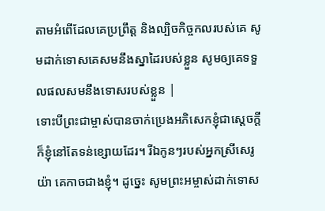តាមអំពើដែលគេប្រព្រឹត្ត និងល្បិចកិច្ចកលរបស់គេ សូមដាក់ទោសគេសមនឹងស្នាដៃរបស់ខ្លួន សូមឲ្យគេទទួលផលសមនឹងទោសរបស់ខ្លួន |
ទោះបីព្រះជាម្ចាស់បានចាក់ប្រេងអភិសេកខ្ញុំជាស្ដេចក្ដី ក៏ខ្ញុំនៅតែទន់ខ្សោយដែរ។ រីឯកូនៗរបស់អ្នកស្រីសេរូយ៉ា គេកាចជាងខ្ញុំ។ ដូច្នេះ សូមព្រះអម្ចាស់ដាក់ទោស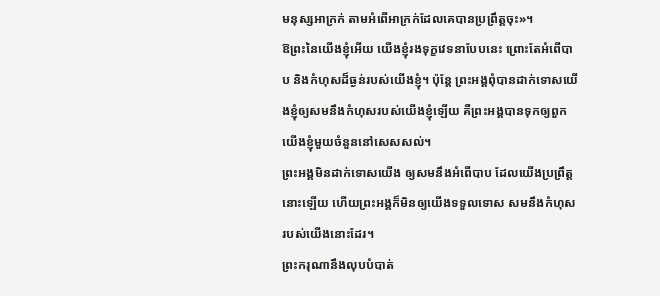មនុស្សអាក្រក់ តាមអំពើអាក្រក់ដែលគេបានប្រព្រឹត្តចុះ»។
ឱព្រះនៃយើងខ្ញុំអើយ យើងខ្ញុំរងទុក្ខវេទនាបែបនេះ ព្រោះតែអំពើបាប និងកំហុសដ៏ធ្ងន់របស់យើងខ្ញុំ។ ប៉ុន្តែ ព្រះអង្គពុំបានដាក់ទោសយើងខ្ញុំឲ្យសមនឹងកំហុសរបស់យើងខ្ញុំឡើយ គឺព្រះអង្គបានទុកឲ្យពួកយើងខ្ញុំមួយចំនួននៅសេសសល់។
ព្រះអង្គមិនដាក់ទោសយើង ឲ្យសមនឹងអំពើបាប ដែលយើងប្រព្រឹត្តនោះឡើយ ហើយព្រះអង្គក៏មិនឲ្យយើងទទួលទោស សមនឹងកំហុសរបស់យើងនោះដែរ។
ព្រះករុណានឹងលុបបំបាត់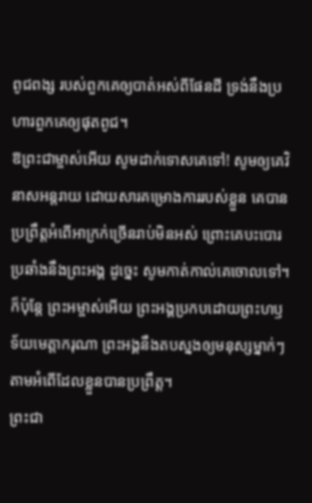ពូជពង្ស របស់ពួកគេឲ្យបាត់អស់ពីផែនដី ទ្រង់នឹងប្រហារពួកគេឲ្យផុតពូជ។
ឱព្រះជាម្ចាស់អើយ សូមដាក់ទោសគេទៅ! សូមឲ្យគេវិនាសអន្តរាយ ដោយសារគម្រោងការរបស់ខ្លួន គេបានប្រព្រឹត្តអំពើអាក្រក់ច្រើនរាប់មិនអស់ ព្រោះគេបះបោរប្រឆាំងនឹងព្រះអង្គ ដូច្នេះ សូមកាត់កាល់គេចោលទៅ។
ក៏ប៉ុន្តែ ព្រះអម្ចាស់អើយ ព្រះអង្គប្រកបដោយព្រះហឫទ័យមេត្តាករុណា ព្រះអង្គនឹងតបស្នងឲ្យមនុស្សម្នាក់ៗ តាមអំពើដែលខ្លួនបានប្រព្រឹត្ត។
ព្រះជា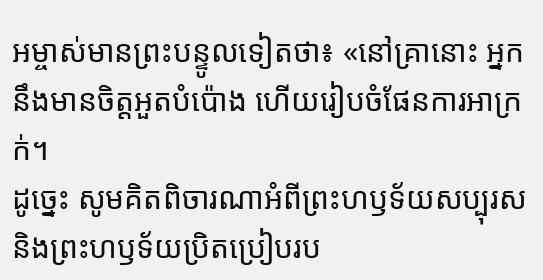អម្ចាស់មានព្រះបន្ទូលទៀតថា៖ «នៅគ្រានោះ អ្នកនឹងមានចិត្តអួតបំប៉ោង ហើយរៀបចំផែនការអាក្រក់។
ដូច្នេះ សូមគិតពិចារណាអំពីព្រះហឫទ័យសប្បុរស និងព្រះហឫទ័យប្រិតប្រៀបរប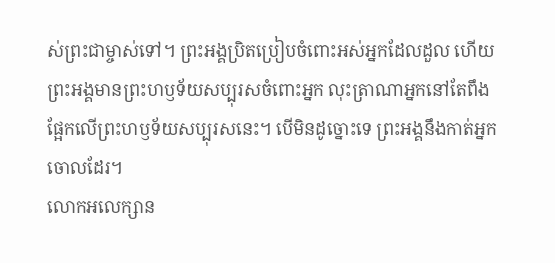ស់ព្រះជាម្ចាស់ទៅ។ ព្រះអង្គប្រិតប្រៀបចំពោះអស់អ្នកដែលដួល ហើយព្រះអង្គមានព្រះហឫទ័យសប្បុរសចំពោះអ្នក លុះត្រាណាអ្នកនៅតែពឹងផ្អែកលើព្រះហឫទ័យសប្បុរសនេះ។ បើមិនដូច្នោះទេ ព្រះអង្គនឹងកាត់អ្នកចោលដែរ។
លោកអលេក្សាន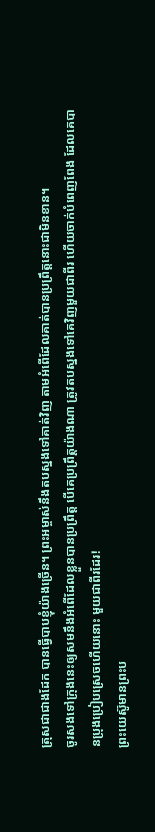ត្រុសជាជាងដែក បានធ្វើបាបខ្ញុំយ៉ាងច្រើន។ ព្រះអម្ចាស់នឹងតបស្នងទៅគាត់វិញ តាមអំពើដែលគាត់បានប្រព្រឹត្តនោះជាមិនខាន។
ចូរសងទៅក្រុងនេះឲ្យសមនឹងអំពើដែលខ្លួនបានប្រព្រឹត្ត បើគេប្រព្រឹត្តយ៉ាងណា ត្រូវតបស្នងទៅគេវិញមួយជាពីរ ហើយចាក់បំពេញពែង ដែលគេបានប្រុងប្រៀបស្រេចហើយនោះ មួយជាពីរដែរ!
ព្រះយេស៊ូមានព្រះប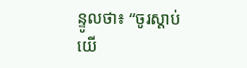ន្ទូលថា៖ “ចូរស្ដាប់ យើ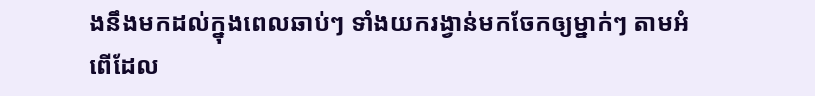ងនឹងមកដល់ក្នុងពេលឆាប់ៗ ទាំងយករង្វាន់មកចែកឲ្យម្នាក់ៗ តាមអំពើដែល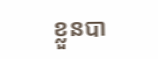ខ្លួនបា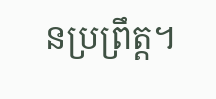នប្រព្រឹត្ត។